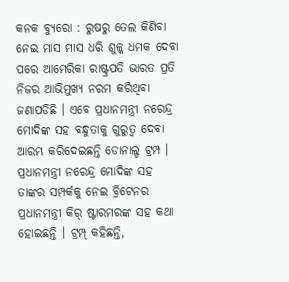କନକ ବ୍ୟୁରୋ : ରୁଷରୁ ତେଲ କିଣିବା ନେଇ ମାସ ମାସ ଧରି ଶୁଳ୍କ ଧମକ ଦେବା ପରେ ଆମେରିକା ରାଷ୍ଟ୍ରପତି ଭାରତ ପ୍ରତି ନିଜର ଆଭିମୁଖ୍ୟ ନରମ କରିଥିବା ଜଣାପଡିଛି । ଏବେ ପ୍ରଧାନମନ୍ତ୍ରୀ ନରେନ୍ଦ୍ର ମୋଦିଙ୍କ ସହ ବନ୍ଧୁତାକୁ ଗୁରୁତ୍ୱ ଦେବା ଆରମ୍ଭ କରିଦେଇଛନ୍ତି ଡୋନାଲ୍ଡ ଟ୍ରମ୍ପ । ପ୍ରଧାନମନ୍ତ୍ରୀ ନରେନ୍ଦ୍ର ମୋଦିଙ୍କ ସହ ତାଙ୍କର ସମ୍ପର୍କକୁ ନେଇ ବ୍ରିଟେନର ପ୍ରଧାନମନ୍ତ୍ରୀ କିର୍ ଷ୍ଟାରମରଙ୍କ ସହ କଥା ହୋଇଛନ୍ତି । ଟ୍ରମ୍ପ୍ କହିଛନ୍ତି,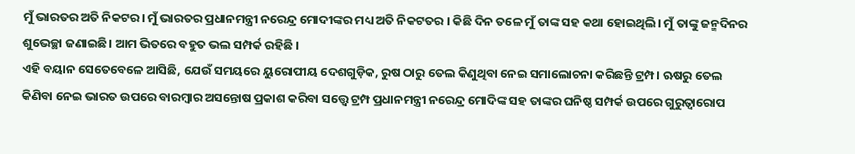ମୁଁ ଭାରତର ଅତି ନିକଟର। ମୁଁ ଭାରତର ପ୍ରଧାନମନ୍ତ୍ରୀ ନରେନ୍ଦ୍ର ମୋଦୀଙ୍କର ମଧ୍ୟ ଅତି ନିକଟତର । କିଛି ଦିନ ତଳେ ମୁଁ ତାଙ୍କ ସହ କଥା ହୋଇଥିଲି। ମୁଁ ତାଙ୍କୁ ଜନ୍ମଦିନର ଶୁଭେଚ୍ଛା ଜଣାଇଛି। ଆମ ଭିତରେ ବହୁତ ଭଲ ସମ୍ପର୍କ ରହିଛି ।
ଏହି ବୟାନ ସେତେବେଳେ ଆସିଛି, ଯେଉଁ ସମୟରେ ୟୁରୋପୀୟ ଦେଶଗୁଡ଼ିକ, ରୁଷ ଠାରୁ ତେଲ କିଣୁଥିବା ନେଇ ସମାଲୋଚନା କରିଛନ୍ତି ଟ୍ରମ୍ପ। ଋଷରୁ ତେଲ କିଣିବା ନେଇ ଭାରତ ଉପରେ ବାରମ୍ବାର ଅସନ୍ତୋଷ ପ୍ରକାଶ କରିବା ସତ୍ତ୍ୱେ ଟ୍ରମ୍ପ ପ୍ରଧାନମନ୍ତ୍ରୀ ନରେନ୍ଦ୍ର ମୋଦିଙ୍କ ସହ ତାଙ୍କର ଘନିଷ୍ଠ ସମ୍ପର୍କ ଉପରେ ଗୁରୁତ୍ୱାରୋପ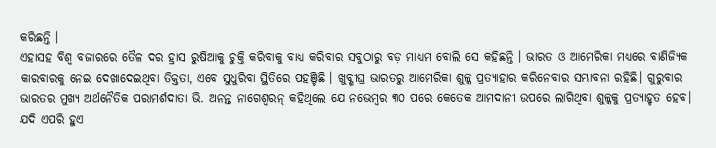କରିଛନ୍ତି ।
ଏହାସହ ବିଶ୍ୱ ବଜାରରେ ତୈଳ ଦର ହ୍ରାସ ରୁଷିଆକୁ ଚୁକ୍ତି କରିବାକୁ ବାଧ୍ୟ କରିବାର ସବୁଠାରୁ ବଡ଼ ମାଧ୍ୟମ ବୋଲି ସେ କହିଛନ୍ତି । ଭାରତ ଓ ଆମେରିକା ମଧ୍ୟରେ ବାଣିଜ୍ୟିକ କାରବାରକୁ ନେଇ ଦେଖାଦେଇଥିବା ତିକ୍ତତା, ଏବେ ସୁଧୁରିବା ସ୍ଥିତିରେ ପହଞ୍ଚିଛି । ଖୁବ୍ଶୀଘ୍ର ଭାରତରୁ ଆମେରିକା ଶୁଳ୍କ ପ୍ରତ୍ୟାହାର କରିନେବାର ସମ୍ଭାବନା ରହିଛି। ଗୁରୁବାର ଭାରତର ମୁଖ୍ୟ ଅର୍ଥନୈତିକ ପରାମର୍ଶଦାତା ଭି. ଅନନ୍ତ ନାଗେଶ୍ୱରନ୍ କହିଥିଲେ ଯେ ନଭେମ୍ବର ୩୦ ପରେ କେତେକ ଆମଦାନୀ ଉପରେ ଲାଗିଥିବା ଶୁଳ୍କକୁ ପ୍ରତ୍ୟାହୃତ ହେବ। ଯଦି ଏପରି ହୁଏ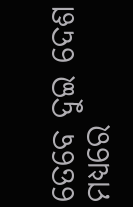ତେବେ ଦୁଇ ଦେଶ ମଧ୍ୟରେ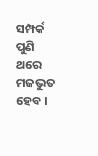ସମ୍ପର୍କ ପୁଣି ଥରେ ମଜଭୁତ ହେବ ।